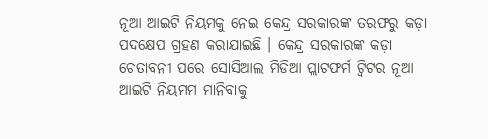ନୂଆ ଆଇଟି ନିୟମକୁ ନେଇ କେନ୍ଦ୍ର ସରକାରଙ୍କ ତରଫରୁ କଡ଼ା ପଦକ୍ଷେପ ଗ୍ରହଣ କରାଯାଇଛି । କେନ୍ଦ୍ର ସରକାରଙ୍କ କଡ଼ା ଚେତାବନୀ ପରେ ସୋସିଆଲ ମିଡିଆ ପ୍ଲାଟଫର୍ମ ଟ୍ୱିଟର ନୂଆ ଆଇଟି ନିୟମମ ମାନିବାକୁ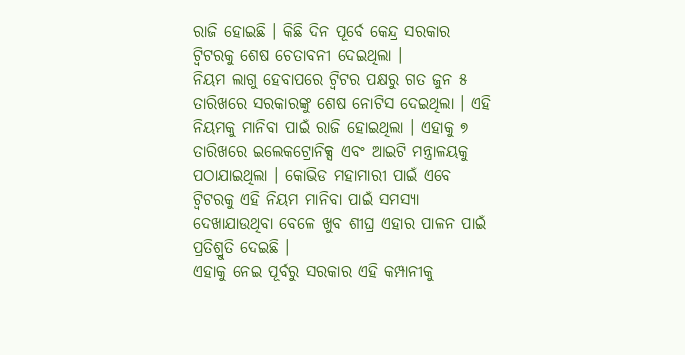ରାଜି ହୋଇଛି । କିଛି ଦିନ ପୂର୍ବେ କେନ୍ଦ୍ର ସରକାର ଟ୍ୱିଟରକୁ ଶେଷ ଚେତାବନୀ ଦେଇଥିଲା ।
ନିୟମ ଲାଗୁ ହେବାପରେ ଟ୍ୱିଟର ପକ୍ଷରୁ ଗତ ଜୁନ ୫ ତାରିଖରେ ସରକାରଙ୍କୁ ଶେଷ ନୋଟିସ ଦେଇଥିଲା । ଏହି ନିୟମକୁ ମାନିବା ପାଇଁ ରାଜି ହୋଇଥିଲା । ଏହାକୁ ୭ ତାରିଖରେ ଇଲେକଟ୍ରୋନିକ୍ସ ଏବଂ ଆଇଟି ମନ୍ତ୍ରାଳୟକୁ ପଠାଯାଇଥିଲା । କୋଭିଡ ମହାମାରୀ ପାଇଁ ଏବେ ଟ୍ୱିଟରକୁ ଏହି ନିୟମ ମାନିବା ପାଇଁ ସମସ୍ୟା ଦେଖାଯାଉଥିବା ବେଳେ ଖୁବ ଶୀଘ୍ର ଏହାର ପାଳନ ପାଇଁ ପ୍ରତିଶ୍ରୁତି ଦେଇଛି ।
ଏହାକୁ ନେଇ ପୂର୍ବରୁ ସରକାର ଏହି କମ୍ପାନୀକୁ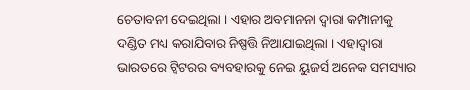ଚେତାବନୀ ଦେଇଥିଲା । ଏହାର ଅବମାନନା ଦ୍ୱାରା କମ୍ପାନୀକୁ ଦଣ୍ଡିତ ମଧ୍ୟ କରାଯିବାର ନିଷ୍ପତ୍ତି ନିଆଯାଇଥିଲା । ଏହାଦ୍ୱାରା ଭାରତରେ ଟ୍ୱିଟରର ବ୍ୟବହାରକୁ ନେଇ ୟୁଜର୍ସ ଅନେକ ସମସ୍ୟାର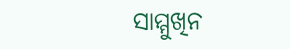ସାମ୍ମୁଖିନ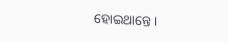ହୋଇଥାନ୍ତେ ।